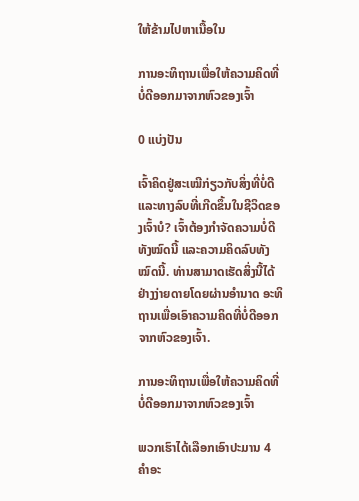ໃຫ້ຂ້າມໄປຫາເນື້ອໃນ

ການອະທິຖານເພື່ອໃຫ້ຄວາມຄິດທີ່ບໍ່ດີອອກມາຈາກຫົວຂອງເຈົ້າ

0 ແບ່ງປັນ

ເຈົ້າຄິດຢູ່ສະເໝີກ່ຽວກັບສິ່ງທີ່ບໍ່ດີ ແລະທາງລົບທີ່ເກີດຂຶ້ນໃນຊີວິດຂອງເຈົ້າບໍ? ເຈົ້າຕ້ອງກໍາຈັດຄວາມບໍ່ດີທັງໝົດນີ້ ແລະຄວາມຄິດລົບທັງໝົດນີ້. ທ່ານສາມາດເຮັດສິ່ງນີ້ໄດ້ຢ່າງງ່າຍດາຍໂດຍຜ່ານອໍານາດ ອະທິຖານເພື່ອເອົາຄວາມຄິດທີ່ບໍ່ດີອອກຈາກຫົວຂອງເຈົ້າ.

ການອະທິຖານເພື່ອໃຫ້ຄວາມຄິດທີ່ບໍ່ດີອອກມາຈາກຫົວຂອງເຈົ້າ

ພວກເຮົາໄດ້ເລືອກເອົາປະມານ 4 ຄໍາອະ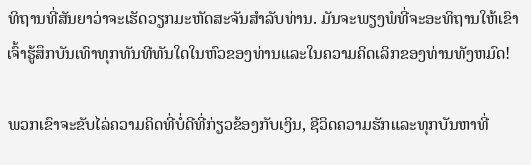ທິຖານທີ່ສັນຍາວ່າຈະເຮັດວຽກມະຫັດສະຈັນສໍາລັບທ່ານ. ມັນຈະພຽງພໍທີ່ຈະອະທິຖານໃຫ້ເຂົາເຈົ້າຮູ້ສຶກບັນເທົາທຸກທັນທີທັນໃດໃນຫົວຂອງທ່ານແລະໃນຄວາມຄິດເລິກຂອງທ່ານທັງຫມົດ!

ພວກເຂົາຈະຂັບໄລ່ຄວາມຄິດທີ່ບໍ່ດີທີ່ກ່ຽວຂ້ອງກັບເງິນ, ຊີວິດຄວາມຮັກແລະທຸກບັນຫາທີ່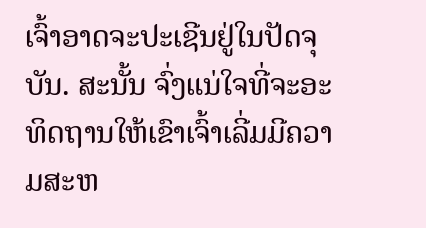ເຈົ້າອາດຈະປະເຊີນຢູ່ໃນປັດຈຸບັນ. ສະນັ້ນ ຈົ່ງແນ່ໃຈທີ່ຈະອະທິດຖານໃຫ້ເຂົາເຈົ້າເລີ່ມມີຄວາມສະຫ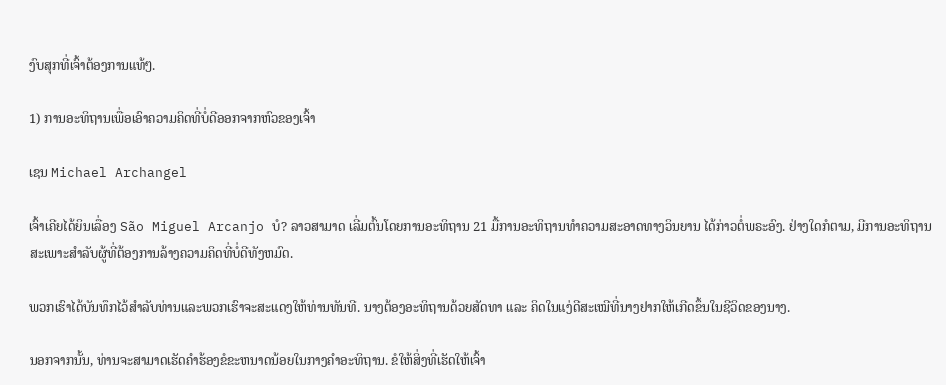ງົບສຸກທີ່ເຈົ້າຕ້ອງການແທ້ໆ.

1) ການອະທິຖານເພື່ອເອົາຄວາມຄິດທີ່ບໍ່ດີອອກຈາກຫົວຂອງເຈົ້າ

ເຊນ Michael Archangel

ເຈົ້າເຄີຍໄດ້ຍິນເລື່ອງ São Miguel Arcanjo ບໍ? ລາວສາມາດ ເລີ່ມຕົ້ນໂດຍການອະທິຖານ 21 ມື້ການອະທິຖານທໍາຄວາມສະອາດທາງວິນຍານ ໄດ້ກ່າວຕໍ່ພຣະອົງ. ຢ່າງໃດກໍຕາມ, ມີການອະທິຖານສະເພາະສໍາລັບຜູ້ທີ່ຕ້ອງການລ້າງຄວາມຄິດທີ່ບໍ່ດີທັງຫມົດ.

ພວກເຮົາໄດ້ບັນທຶກໄວ້ສໍາລັບທ່ານແລະພວກເຮົາຈະສະແດງໃຫ້ທ່ານທັນທີ. ນາງຕ້ອງອະທິຖານດ້ວຍສັດທາ ແລະ ຄິດໃນແງ່ດີສະເໝີທີ່ນາງຢາກໃຫ້ເກີດຂຶ້ນໃນຊີວິດຂອງນາງ.

ນອກຈາກນັ້ນ, ທ່ານຈະສາມາດເຮັດຄໍາຮ້ອງຂໍຂະຫນາດນ້ອຍໃນກາງຄໍາອະທິຖານ. ຂໍໃຫ້ສິ່ງທີ່ເຮັດໃຫ້ເຈົ້າ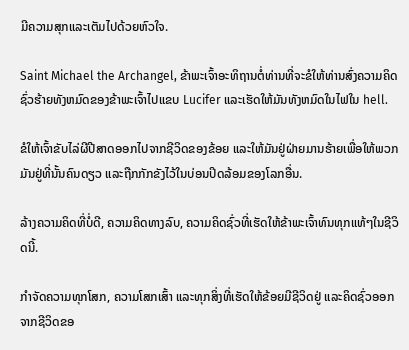ມີຄວາມສຸກແລະເຕັມໄປດ້ວຍຫົວໃຈ.

Saint Michael the Archangel, ຂ້າພະເຈົ້າອະທິຖານຕໍ່ທ່ານທີ່ຈະຂໍໃຫ້ທ່ານສົ່ງຄວາມຄິດຊົ່ວຮ້າຍທັງຫມົດຂອງຂ້າພະເຈົ້າໄປແຂບ Lucifer ແລະເຮັດໃຫ້ມັນທັງຫມົດໃນໄຟໃນ hell.

ຂໍໃຫ້ເຈົ້າຂັບໄລ່ຜີປີສາດອອກໄປຈາກຊີວິດຂອງຂ້ອຍ ແລະໃຫ້ມັນຢູ່ຝ່າຍມານຮ້າຍເພື່ອໃຫ້ພວກມັນຢູ່ທີ່ນັ້ນຄົນດຽວ ແລະຖືກກັກຂັງໄວ້ໃນບ່ອນປິດລ້ອມຂອງໂລກອື່ນ.

ລ້າງຄວາມຄິດທີ່ບໍ່ດີ, ຄວາມຄິດທາງລົບ, ຄວາມຄິດຊົ່ວທີ່ເຮັດໃຫ້ຂ້າພະເຈົ້າທົນທຸກແທ້ໆໃນຊີວິດນີ້.

ກໍາຈັດຄວາມທຸກໂສກ, ຄວາມໂສກເສົ້າ ແລະທຸກສິ່ງທີ່ເຮັດໃຫ້ຂ້ອຍມີຊີວິດຢູ່ ແລະຄິດຊົ່ວອອກຈາກຊີວິດຂອ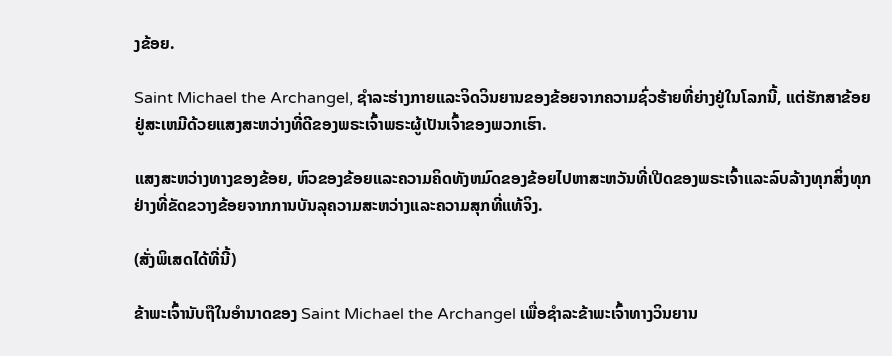ງຂ້ອຍ.

Saint Michael the Archangel, ຊໍາລະຮ່າງກາຍແລະຈິດວິນຍານຂອງຂ້ອຍຈາກຄວາມຊົ່ວຮ້າຍທີ່ຍ່າງຢູ່ໃນໂລກນີ້, ແຕ່ຮັກສາຂ້ອຍຢູ່ສະເຫມີດ້ວຍແສງສະຫວ່າງທີ່ດີຂອງພຣະເຈົ້າພຣະຜູ້ເປັນເຈົ້າຂອງພວກເຮົາ.

ແສງສະຫວ່າງທາງຂອງຂ້ອຍ, ຫົວຂອງຂ້ອຍແລະຄວາມຄິດທັງຫມົດຂອງຂ້ອຍໄປຫາສະຫວັນທີ່ເປີດຂອງພຣະເຈົ້າແລະລົບລ້າງທຸກສິ່ງທຸກຢ່າງທີ່ຂັດຂວາງຂ້ອຍຈາກການບັນລຸຄວາມສະຫວ່າງແລະຄວາມສຸກທີ່ແທ້ຈິງ.

(ສັ່ງພິເສດໄດ້ທີ່ນີ້)

ຂ້າພະເຈົ້ານັບຖືໃນອໍານາດຂອງ Saint Michael the Archangel ເພື່ອຊໍາລະຂ້າພະເຈົ້າທາງວິນຍານ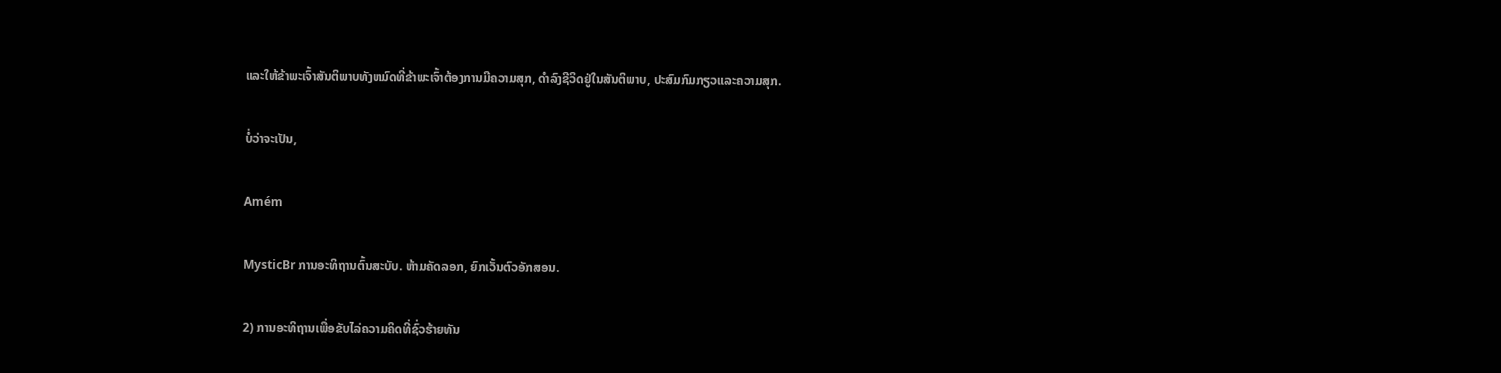ແລະໃຫ້ຂ້າພະເຈົ້າສັນຕິພາບທັງຫມົດທີ່ຂ້າພະເຈົ້າຕ້ອງການມີຄວາມສຸກ, ດໍາລົງຊີວິດຢູ່ໃນສັນຕິພາບ, ປະສົມກົມກຽວແລະຄວາມສຸກ.

ບໍ່ວ່າຈະເປັນ,

Amém

MysticBr ການອະທິຖານຕົ້ນສະບັບ. ຫ້າມຄັດລອກ, ຍົກເວັ້ນຕົວອັກສອນ.

2) ການອະທິຖານເພື່ອຂັບໄລ່ຄວາມຄິດທີ່ຊົ່ວຮ້າຍທັນ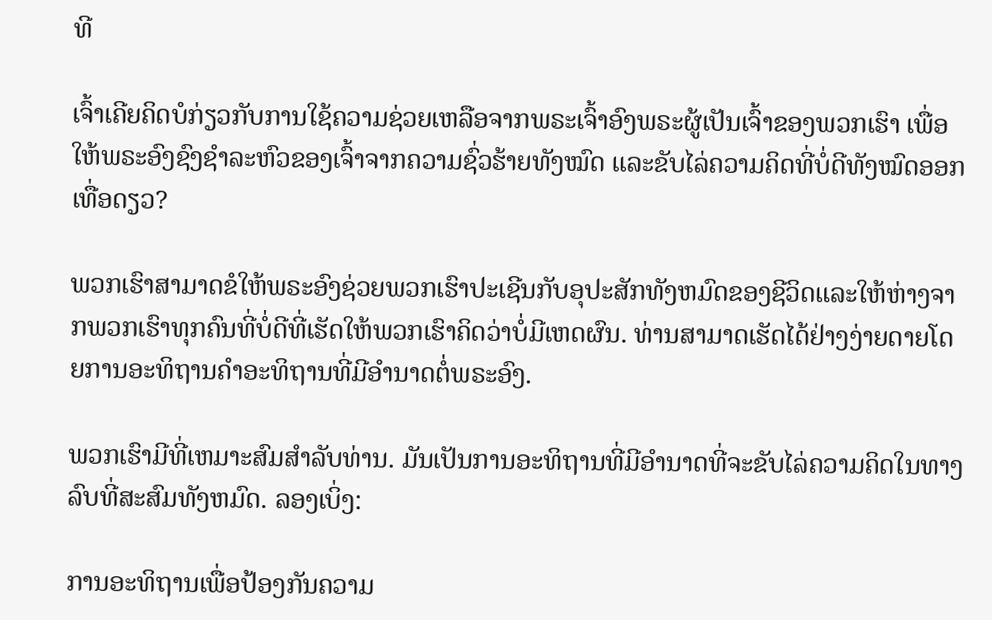ທີ

ເຈົ້າເຄີຍຄິດບໍກ່ຽວກັບການໃຊ້ຄວາມຊ່ວຍເຫລືອຈາກພຣະເຈົ້າອົງພຣະຜູ້ເປັນເຈົ້າຂອງພວກເຮົາ ເພື່ອໃຫ້ພຣະອົງຊົງຊໍາລະຫົວຂອງເຈົ້າຈາກຄວາມຊົ່ວຮ້າຍທັງໝົດ ແລະຂັບໄລ່ຄວາມຄິດທີ່ບໍ່ດີທັງໝົດອອກເທື່ອດຽວ?

ພວກເຮົາສາມາດຂໍໃຫ້ພຣະອົງຊ່ວຍພວກເຮົາປະເຊີນກັບອຸປະສັກທັງຫມົດຂອງຊີວິດແລະໃຫ້ຫ່າງຈາກພວກເຮົາທຸກຄົນທີ່ບໍ່ດີທີ່ເຮັດໃຫ້ພວກເຮົາຄິດວ່າບໍ່ມີເຫດຜົນ. ທ່ານສາມາດເຮັດໄດ້ຢ່າງງ່າຍດາຍໂດຍການອະທິຖານຄໍາອະທິຖານທີ່ມີອໍານາດຕໍ່ພຣະອົງ.

ພວກເຮົາມີທີ່ເຫມາະສົມສໍາລັບທ່ານ. ມັນເປັນການອະທິຖານທີ່ມີອໍານາດທີ່ຈະຂັບໄລ່ຄວາມຄິດໃນທາງລົບທີ່ສະສົມທັງຫມົດ. ລອງເບິ່ງ:

ການອະທິຖານເພື່ອປ້ອງກັນຄວາມ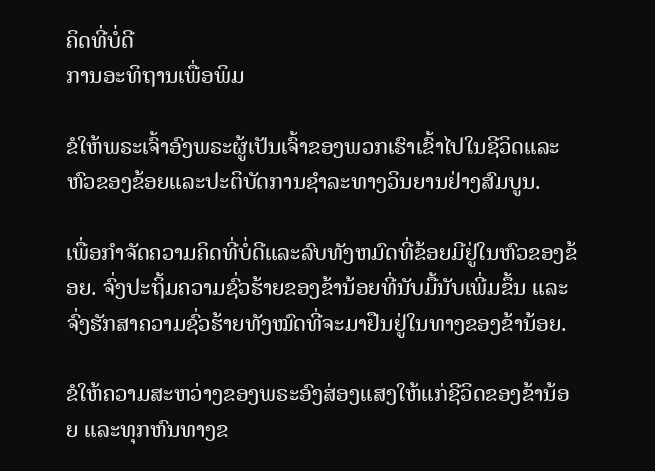ຄິດທີ່ບໍ່ດີ
ການອະທິຖານເພື່ອພິມ

ຂໍໃຫ້ພຣະເຈົ້າອົງພຣະຜູ້ເປັນເຈົ້າຂອງພວກເຮົາເຂົ້າໄປໃນຊີວິດແລະຫົວຂອງຂ້ອຍແລະປະຕິບັດການຊໍາລະທາງວິນຍານຢ່າງສົມບູນ.

ເພື່ອກໍາຈັດຄວາມຄິດທີ່ບໍ່ດີແລະລົບທັງຫມົດທີ່ຂ້ອຍມີຢູ່ໃນຫົວຂອງຂ້ອຍ. ຈົ່ງປະຖິ້ມຄວາມຊົ່ວຮ້າຍຂອງຂ້ານ້ອຍທີ່ນັບມື້ນັບເພີ່ມຂຶ້ນ ແລະຈົ່ງຮັກສາຄວາມຊົ່ວຮ້າຍທັງໝົດທີ່ຈະມາຢືນຢູ່ໃນທາງຂອງຂ້ານ້ອຍ.

ຂໍໃຫ້ຄວາມສະຫວ່າງຂອງພຣະອົງສ່ອງແສງໃຫ້ແກ່ຊີວິດຂອງຂ້ານ້ອຍ ແລະທຸກຫົນທາງຂ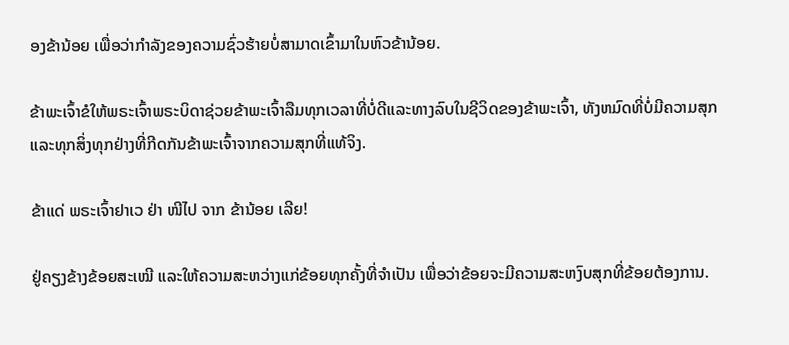ອງຂ້ານ້ອຍ ເພື່ອວ່າກຳລັງຂອງຄວາມຊົ່ວຮ້າຍບໍ່ສາມາດເຂົ້າມາໃນຫົວຂ້ານ້ອຍ.

ຂ້າພະເຈົ້າຂໍໃຫ້ພຣະເຈົ້າພຣະບິດາຊ່ວຍຂ້າພະເຈົ້າລືມທຸກເວລາທີ່ບໍ່ດີແລະທາງລົບໃນຊີວິດຂອງຂ້າພະເຈົ້າ, ທັງຫມົດທີ່ບໍ່ມີຄວາມສຸກແລະທຸກສິ່ງທຸກຢ່າງທີ່ກີດກັນຂ້າພະເຈົ້າຈາກຄວາມສຸກທີ່ແທ້ຈິງ.

ຂ້າແດ່ ພຣະເຈົ້າຢາເວ ຢ່າ ໜີໄປ ຈາກ ຂ້ານ້ອຍ ເລີຍ!

ຢູ່ຄຽງຂ້າງຂ້ອຍສະເໝີ ແລະໃຫ້ຄວາມສະຫວ່າງແກ່ຂ້ອຍທຸກຄັ້ງທີ່ຈຳເປັນ ເພື່ອວ່າຂ້ອຍຈະມີຄວາມສະຫງົບສຸກທີ່ຂ້ອຍຕ້ອງການ.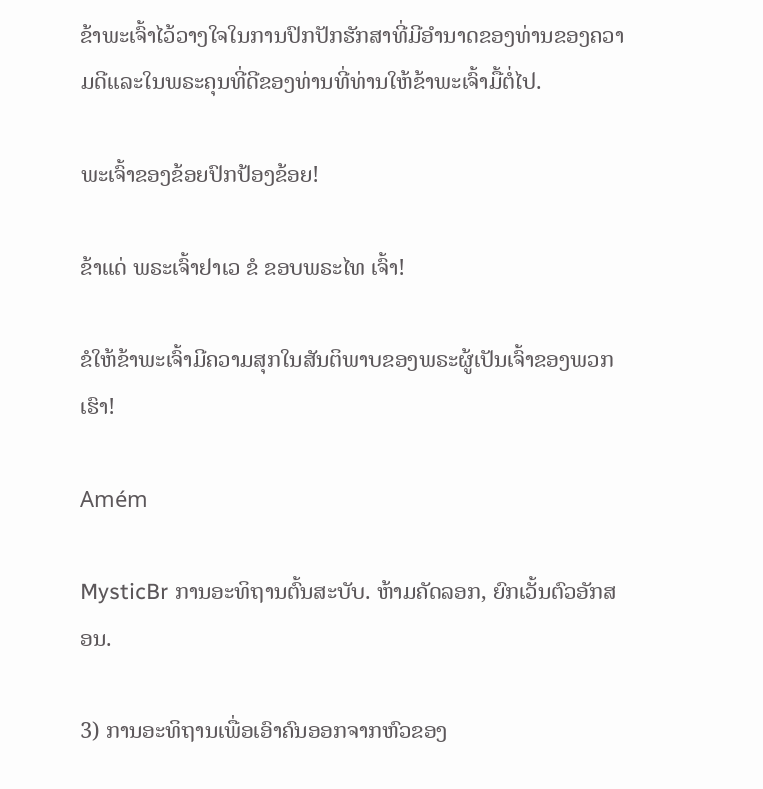ຂ້າພະເຈົ້າໄວ້ວາງໃຈໃນການປົກປັກຮັກສາທີ່ມີອໍານາດຂອງທ່ານຂອງຄວາມດີແລະໃນພຣະຄຸນທີ່ດີຂອງທ່ານທີ່ທ່ານໃຫ້ຂ້າພະເຈົ້າມື້ຕໍ່ໄປ.

ພະເຈົ້າຂອງຂ້ອຍປົກປ້ອງຂ້ອຍ!

ຂ້າແດ່ ພຣະເຈົ້າຢາເວ ຂໍ ຂອບພຣະໄທ ເຈົ້າ!

ຂໍໃຫ້ຂ້າພະເຈົ້າມີຄວາມສຸກໃນສັນຕິພາບຂອງພຣະຜູ້ເປັນເຈົ້າຂອງພວກເຮົາ!

Amém

MysticBr ການອະທິຖານຕົ້ນສະບັບ. ຫ້າມຄັດລອກ, ຍົກເວັ້ນຕົວອັກສອນ.

3) ການອະທິຖານເພື່ອເອົາຄົນອອກຈາກຫົວຂອງ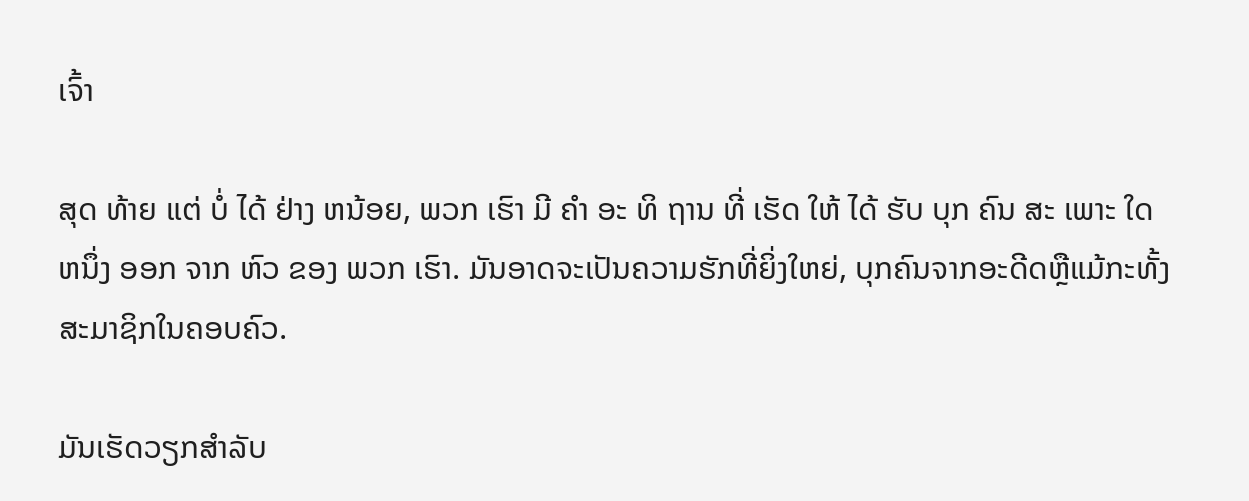ເຈົ້າ

ສຸດ ທ້າຍ ແຕ່ ບໍ່ ໄດ້ ຢ່າງ ຫນ້ອຍ, ພວກ ເຮົາ ມີ ຄໍາ ອະ ທິ ຖານ ທີ່ ເຮັດ ໃຫ້ ໄດ້ ຮັບ ບຸກ ຄົນ ສະ ເພາະ ໃດ ຫນຶ່ງ ອອກ ຈາກ ຫົວ ຂອງ ພວກ ເຮົາ. ມັນອາດຈະເປັນຄວາມຮັກທີ່ຍິ່ງໃຫຍ່, ບຸກຄົນຈາກອະດີດຫຼືແມ້ກະທັ້ງສະມາຊິກໃນຄອບຄົວ.

ມັນເຮັດວຽກສໍາລັບ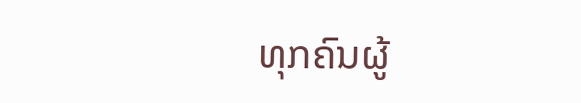ທຸກຄົນຜູ້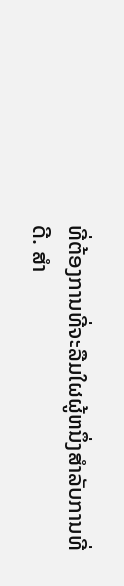ທີ່ຕ້ອງການທີ່ຈະລືມໃຜຜູ້ຫນຶ່ງສໍາລັບການທີ່ດີ. ສໍາ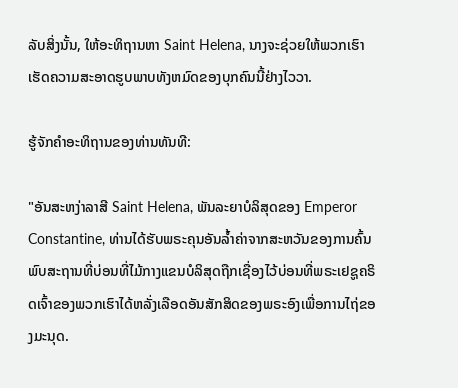ລັບສິ່ງນັ້ນ, ໃຫ້ອະທິຖານຫາ Saint Helena, ນາງຈະຊ່ວຍໃຫ້ພວກເຮົາເຮັດຄວາມສະອາດຮູບພາບທັງຫມົດຂອງບຸກຄົນນີ້ຢ່າງໄວວາ.

ຮູ້ຈັກຄໍາອະທິຖານຂອງທ່ານທັນທີ:

"ອັນສະຫງ່າລາສີ Saint Helena, ພັນລະຍາບໍລິສຸດຂອງ Emperor Constantine, ທ່ານໄດ້ຮັບພຣະຄຸນອັນລ້ຳຄ່າຈາກສະຫວັນຂອງການຄົ້ນພົບສະຖານທີ່ບ່ອນທີ່ໄມ້ກາງແຂນບໍລິສຸດຖືກເຊື່ອງໄວ້ບ່ອນທີ່ພຣະເຢຊູຄຣິດເຈົ້າຂອງພວກເຮົາໄດ້ຫລັ່ງເລືອດອັນສັກສິດຂອງພຣະອົງເພື່ອການໄຖ່ຂອງມະນຸດ.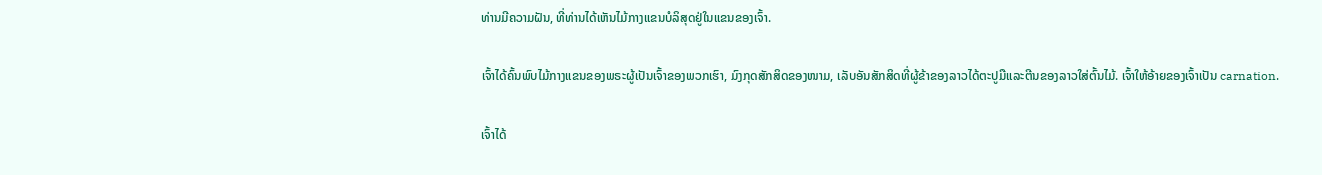ທ່ານມີຄວາມຝັນ, ທີ່ທ່ານໄດ້ເຫັນໄມ້ກາງແຂນບໍລິສຸດຢູ່ໃນແຂນຂອງເຈົ້າ.

ເຈົ້າໄດ້ຄົ້ນພົບໄມ້ກາງແຂນຂອງພຣະຜູ້ເປັນເຈົ້າຂອງພວກເຮົາ, ມົງກຸດສັກສິດຂອງໜາມ, ເລັບອັນສັກສິດທີ່ຜູ້ຂ້າຂອງລາວໄດ້ຕະປູມືແລະຕີນຂອງລາວໃສ່ຕົ້ນໄມ້. ເຈົ້າໃຫ້ອ້າຍຂອງເຈົ້າເປັນ carnation.

ເຈົ້າໄດ້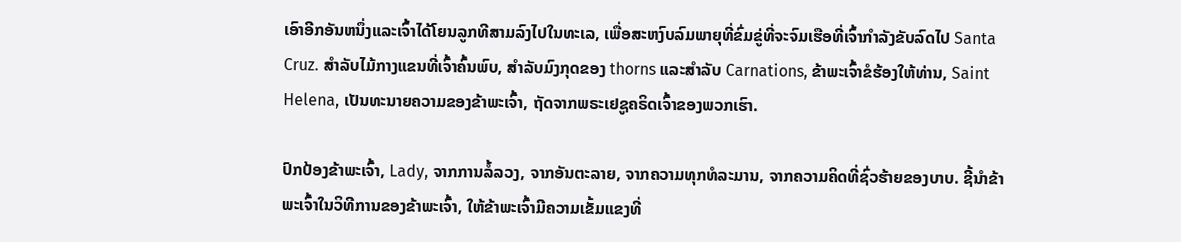ເອົາອີກອັນຫນຶ່ງແລະເຈົ້າໄດ້ໂຍນລູກທີສາມລົງໄປໃນທະເລ, ເພື່ອສະຫງົບລົມພາຍຸທີ່ຂົ່ມຂູ່ທີ່ຈະຈົມເຮືອທີ່ເຈົ້າກໍາລັງຂັບລົດໄປ Santa Cruz. ສໍາລັບໄມ້ກາງແຂນທີ່ເຈົ້າຄົ້ນພົບ, ສໍາລັບມົງກຸດຂອງ thorns ແລະສໍາລັບ Carnations, ຂ້າພະເຈົ້າຂໍຮ້ອງໃຫ້ທ່ານ, Saint Helena, ເປັນທະນາຍຄວາມຂອງຂ້າພະເຈົ້າ, ຖັດຈາກພຣະເຢຊູຄຣິດເຈົ້າຂອງພວກເຮົາ.

ປົກປ້ອງຂ້າພະເຈົ້າ, Lady, ຈາກການລໍ້ລວງ, ຈາກອັນຕະລາຍ, ຈາກຄວາມທຸກທໍລະມານ, ຈາກຄວາມຄິດທີ່ຊົ່ວຮ້າຍຂອງບາບ. ຊີ້ນໍາຂ້າພະເຈົ້າໃນວິທີການຂອງຂ້າພະເຈົ້າ, ໃຫ້ຂ້າພະເຈົ້າມີຄວາມເຂັ້ມແຂງທີ່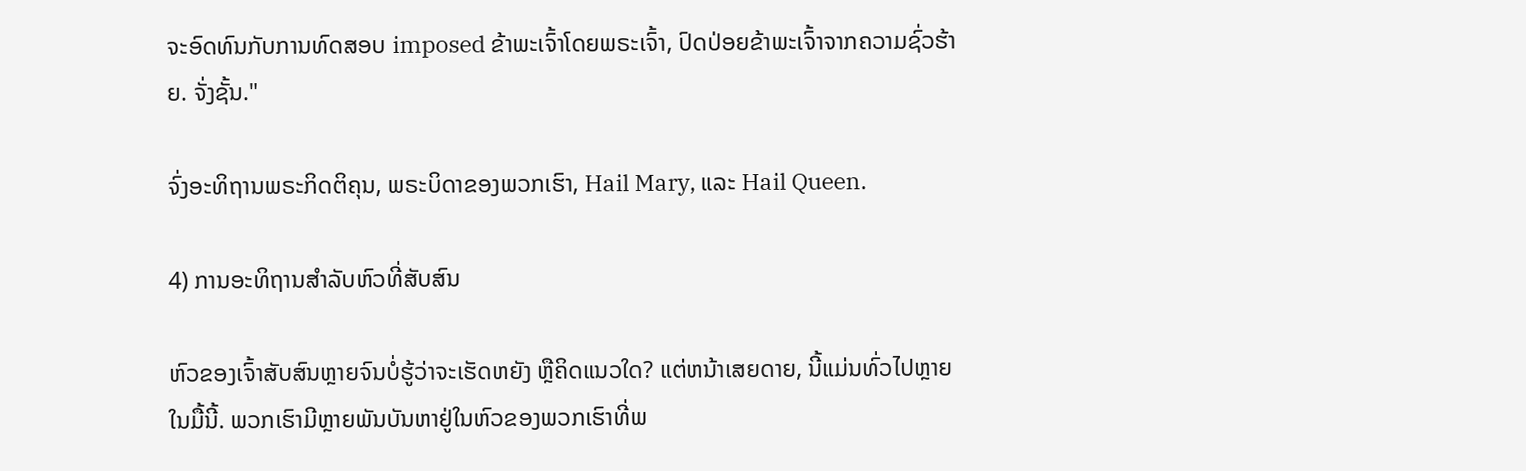ຈະອົດທົນກັບການທົດສອບ imposed ຂ້າພະເຈົ້າໂດຍພຣະເຈົ້າ, ປົດປ່ອຍຂ້າພະເຈົ້າຈາກຄວາມຊົ່ວຮ້າຍ. ຈັ່ງຊັ້ນ."

ຈົ່ງອະທິຖານພຣະກິດຕິຄຸນ, ພຣະບິດາຂອງພວກເຮົາ, Hail Mary, ແລະ Hail Queen.

4) ການອະທິຖານສໍາລັບຫົວທີ່ສັບສົນ

ຫົວຂອງເຈົ້າສັບສົນຫຼາຍຈົນບໍ່ຮູ້ວ່າຈະເຮັດຫຍັງ ຫຼືຄິດແນວໃດ? ແຕ່ຫນ້າເສຍດາຍ, ນີ້ແມ່ນທົ່ວໄປຫຼາຍໃນມື້ນີ້. ພວກເຮົາມີຫຼາຍພັນບັນຫາຢູ່ໃນຫົວຂອງພວກເຮົາທີ່ພ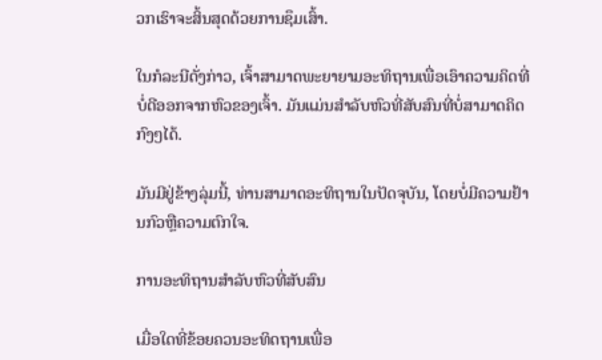ວກເຮົາຈະສິ້ນສຸດດ້ວຍການຊຶມເສົ້າ.

ໃນກໍລະນີດັ່ງກ່າວ, ເຈົ້າສາມາດພະຍາຍາມອະທິຖານເພື່ອເອົາຄວາມຄິດທີ່ບໍ່ດີອອກຈາກຫົວຂອງເຈົ້າ. ມັນແມ່ນສໍາລັບຫົວທີ່ສັບສົນທີ່ບໍ່ສາມາດຄິດກົງໆໄດ້.

ມັນມີຢູ່ຂ້າງລຸ່ມນີ້, ທ່ານສາມາດອະທິຖານໃນປັດຈຸບັນ, ໂດຍບໍ່ມີຄວາມຢ້ານກົວຫຼືຄວາມຕົກໃຈ.

ການອະທິຖານສໍາລັບຫົວທີ່ສັບສົນ

ເມື່ອໃດທີ່ຂ້ອຍຄວນອະທິດຖານເພື່ອ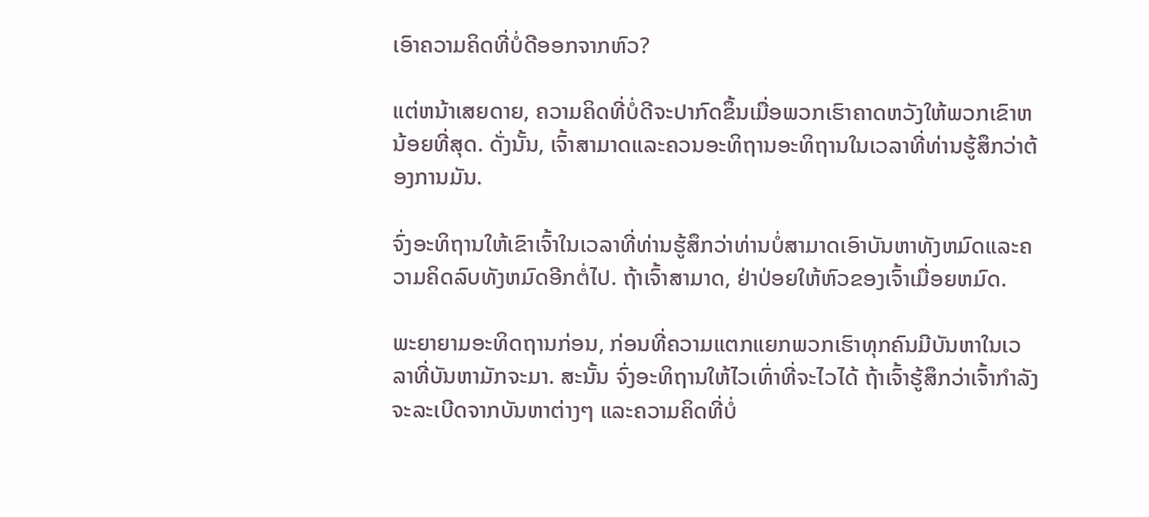ເອົາຄວາມຄິດທີ່ບໍ່ດີອອກຈາກຫົວ?

ແຕ່ຫນ້າເສຍດາຍ, ຄວາມຄິດທີ່ບໍ່ດີຈະປາກົດຂຶ້ນເມື່ອພວກເຮົາຄາດຫວັງໃຫ້ພວກເຂົາຫນ້ອຍທີ່ສຸດ. ດັ່ງນັ້ນ, ເຈົ້າສາມາດແລະຄວນອະທິຖານອະທິຖານໃນເວລາທີ່ທ່ານຮູ້ສຶກວ່າຕ້ອງການມັນ.

ຈົ່ງອະທິຖານໃຫ້ເຂົາເຈົ້າໃນເວລາທີ່ທ່ານຮູ້ສຶກວ່າທ່ານບໍ່ສາມາດເອົາບັນຫາທັງຫມົດແລະຄວາມຄິດລົບທັງຫມົດອີກຕໍ່ໄປ. ຖ້າເຈົ້າສາມາດ, ຢ່າປ່ອຍໃຫ້ຫົວຂອງເຈົ້າເມື່ອຍຫມົດ.

ພະຍາຍາມອະທິດຖານກ່ອນ, ກ່ອນທີ່ຄວາມແຕກແຍກພວກເຮົາທຸກຄົນມີບັນຫາໃນເວລາທີ່ບັນຫາມັກຈະມາ. ສະນັ້ນ ຈົ່ງອະທິຖານໃຫ້ໄວເທົ່າທີ່ຈະໄວໄດ້ ຖ້າເຈົ້າຮູ້ສຶກວ່າເຈົ້າກຳລັງຈະລະເບີດຈາກບັນຫາຕ່າງໆ ແລະຄວາມຄິດທີ່ບໍ່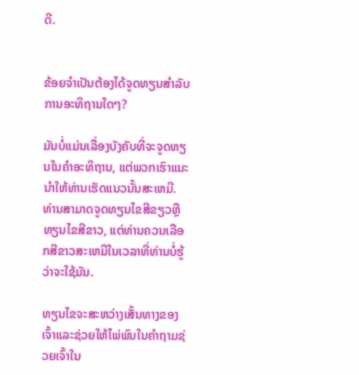ດີ.


ຂ້ອຍຈໍາເປັນຕ້ອງໄດ້ຈູດທຽນສໍາລັບການອະທິຖານໃດໆ?

ມັນບໍ່ແມ່ນເລື່ອງບັງຄັບທີ່ຈະຈູດທຽນໃນຄໍາອະທິຖານ, ແຕ່ພວກເຮົາແນະນໍາໃຫ້ທ່ານເຮັດແນວນັ້ນສະເຫມີ. ທ່ານສາມາດຈູດທຽນໄຂສີຂຽວຫຼືທຽນໄຂສີຂາວ, ແຕ່ທ່ານຄວນເລືອກສີຂາວສະເຫມີໃນເວລາທີ່ທ່ານບໍ່ຮູ້ວ່າຈະໃຊ້ມັນ.

ທຽນໄຂຈະສະຫວ່າງເສັ້ນທາງຂອງເຈົ້າແລະຊ່ວຍໃຫ້ໄພ່ພົນໃນຄໍາຖາມຊ່ວຍເຈົ້າໃນ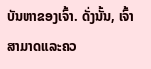ບັນຫາຂອງເຈົ້າ. ດັ່ງນັ້ນ, ເຈົ້າສາມາດແລະຄວ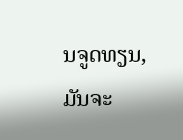ນຈູດທຽນ, ມັນຈະ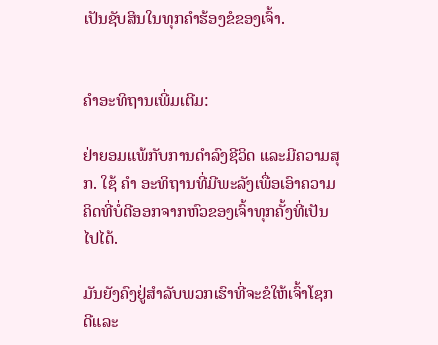ເປັນຊັບສິນໃນທຸກຄໍາຮ້ອງຂໍຂອງເຈົ້າ.


ຄໍາອະທິຖານເພີ່ມເຕີມ:

ຢ່າຍອມແພ້ກັບການດຳລົງຊີວິດ ແລະມີຄວາມສຸກ. ໃຊ້ ຄຳ ອະທິຖານທີ່ມີພະລັງເພື່ອເອົາຄວາມຄິດທີ່ບໍ່ດີອອກຈາກຫົວຂອງເຈົ້າທຸກຄັ້ງທີ່ເປັນໄປໄດ້.

ມັນຍັງຄົງຢູ່ສໍາລັບພວກເຮົາທີ່ຈະຂໍໃຫ້ເຈົ້າໂຊກດີແລະ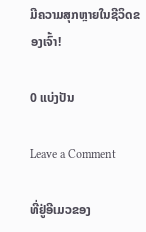ມີຄວາມສຸກຫຼາຍໃນຊີວິດຂອງເຈົ້າ!

0 ແບ່ງປັນ

Leave a Comment

ທີ່ຢູ່ອີເມວຂອງ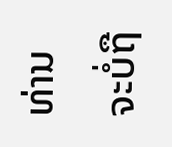ທ່ານຈະບໍ່ຖື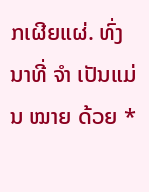ກເຜີຍແຜ່. ທົ່ງນາທີ່ ຈຳ ເປັນແມ່ນ ໝາຍ ດ້ວຍ *